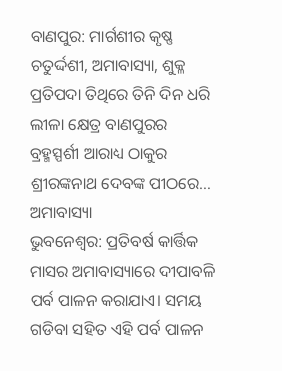ବାଣପୁର: ମାର୍ଗଶୀର କୃଷ୍ଣ ଚତୁର୍ଦ୍ଦଶୀ, ଅମାବାସ୍ୟା, ଶୁକ୍ଳ ପ୍ରତିପଦା ତିଥିରେ ତିନି ଦିନ ଧରି ଲୀଳା କ୍ଷେତ୍ର ବାଣପୁରର ବ୍ରହ୍ମସ୍ପର୍ଶୀ ଆରାଧ୍ୟ ଠାକୁର ଶ୍ରୀରଙ୍କନାଥ ଦେବଙ୍କ ପୀଠରେ…
ଅମାବାସ୍ୟା
ଭୁବନେଶ୍ବର: ପ୍ରତିବର୍ଷ କାର୍ତ୍ତିକ ମାସର ଅମାବାସ୍ୟାରେ ଦୀପାବଳି ପର୍ବ ପାଳନ କରାଯାଏ। ସମୟ ଗଡିବା ସହିତ ଏହି ପର୍ବ ପାଳନ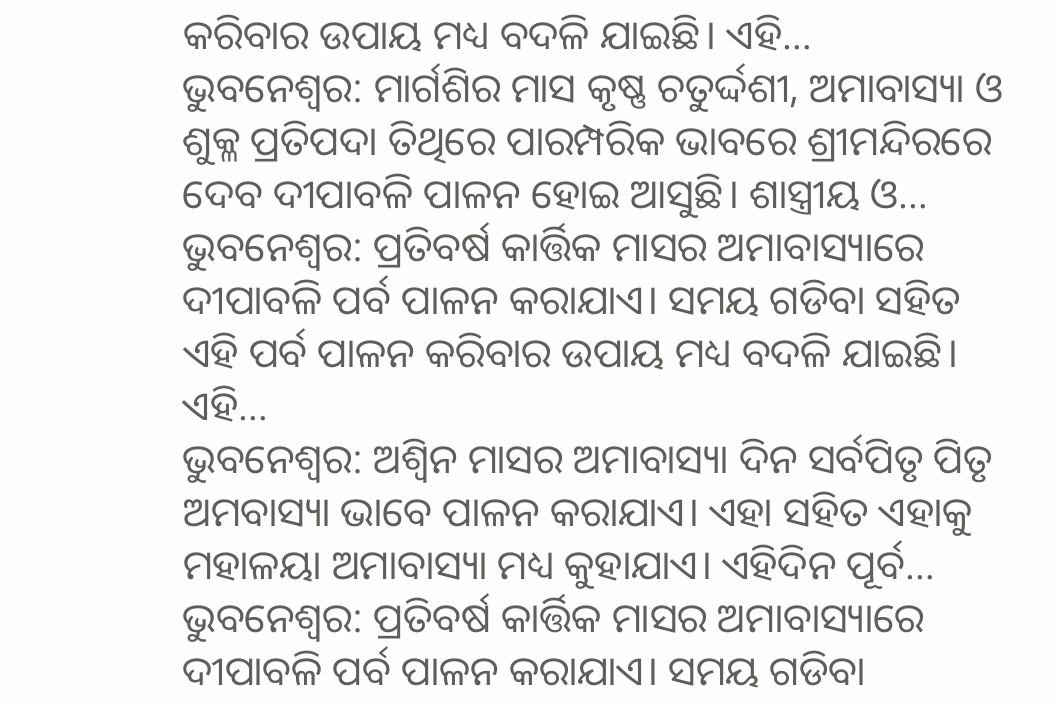କରିବାର ଉପାୟ ମଧ୍ୟ ବଦଳି ଯାଇଛି। ଏହି…
ଭୁବନେଶ୍ୱର: ମାର୍ଗଶିର ମାସ କୃଷ୍ଣ ଚତୁର୍ଦ୍ଦଶୀ, ଅମାବାସ୍ୟା ଓ ଶୁକ୍ଳ ପ୍ରତିପଦା ତିଥିରେ ପାରମ୍ପରିକ ଭାବରେ ଶ୍ରୀମନ୍ଦିରରେ ଦେବ ଦୀପାବଳି ପାଳନ ହୋଇ ଆସୁଛି। ଶାସ୍ତ୍ରୀୟ ଓ…
ଭୁବନେଶ୍ବର: ପ୍ରତିବର୍ଷ କାର୍ତ୍ତିକ ମାସର ଅମାବାସ୍ୟାରେ ଦୀପାବଳି ପର୍ବ ପାଳନ କରାଯାଏ। ସମୟ ଗଡିବା ସହିତ ଏହି ପର୍ବ ପାଳନ କରିବାର ଉପାୟ ମଧ୍ୟ ବଦଳି ଯାଇଛି। ଏହି…
ଭୁବନେଶ୍ବର: ଅଶ୍ୱିନ ମାସର ଅମାବାସ୍ୟା ଦିନ ସର୍ବପିତୃ ପିତୃ ଅମବାସ୍ୟା ଭାବେ ପାଳନ କରାଯାଏ। ଏହା ସହିତ ଏହାକୁ ମହାଳୟା ଅମାବାସ୍ୟା ମଧ୍ୟ କୁହାଯାଏ। ଏହିଦିନ ପୂର୍ବ…
ଭୁବନେଶ୍ବର: ପ୍ରତିବର୍ଷ କାର୍ତ୍ତିକ ମାସର ଅମାବାସ୍ୟାରେ ଦୀପାବଳି ପର୍ବ ପାଳନ କରାଯାଏ। ସମୟ ଗଡିବା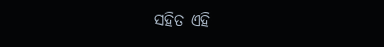ସହିତ ଏହି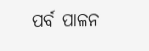ପର୍ବ ପାଳନ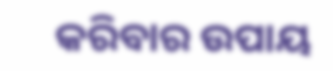କରିବାର ଉପାୟ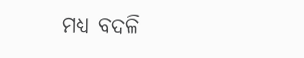ମଧ୍ୟ ବଦଳି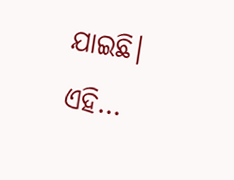ଯାଇଛି। ଏହି…